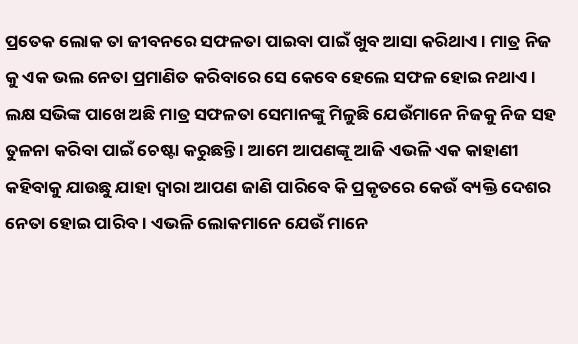ପ୍ରତେକ ଲୋକ ତା ଜୀବନରେ ସଫଳତା ପାଇବା ପାଇଁ ଖୁବ ଆସା କରିଥାଏ । ମାତ୍ର ନିଜ କୁ ଏକ ଭଲ ନେତା ପ୍ରମାଣିତ କରିବାରେ ସେ କେବେ ହେଲେ ସଫଳ ହୋଇ ନଥାଏ । ଲକ୍ଷ ସଭିଙ୍କ ପାଖେ ଅଛି ମାତ୍ର ସଫଳତା ସେମାନଙ୍କୁ ମିଳୁଛି ଯେଉଁମାନେ ନିଜକୁ ନିଜ ସହ ତୁଳନା କରିବା ପାଇଁ ଚେଷ୍ଟା କରୁଛନ୍ତି । ଆମେ ଆପଣଙ୍କୂ ଆଜି ଏଭଳି ଏକ କାହାଣୀ କହିବାକୁ ଯାଉଛୁ ଯାହା ଦ୍ଵାରା ଆପଣ ଜାଣି ପାରିବେ କି ପ୍ରକୃତରେ କେଉଁ ବ୍ୟକ୍ତି ଦେଶର ନେତା ହୋଇ ପାରିବ । ଏଭଳି ଲୋକମାନେ ଯେଉଁ ମାନେ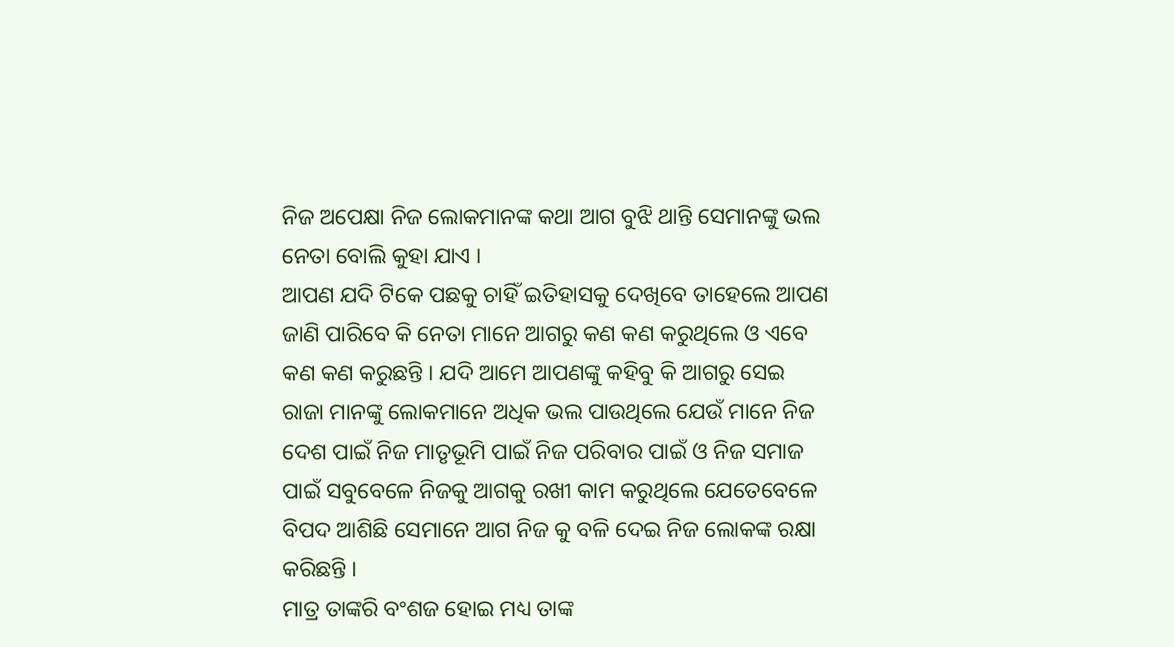ନିଜ ଅପେକ୍ଷା ନିଜ ଲୋକମାନଙ୍କ କଥା ଆଗ ବୁଝି ଥାନ୍ତି ସେମାନଙ୍କୁ ଭଲ ନେତା ବୋଲି କୁହା ଯାଏ ।
ଆପଣ ଯଦି ଟିକେ ପଛକୁ ଚାହିଁ ଇତିହାସକୁ ଦେଖିବେ ତାହେଲେ ଆପଣ ଜାଣି ପାରିବେ କି ନେତା ମାନେ ଆଗରୁ କଣ କଣ କରୁଥିଲେ ଓ ଏବେ କଣ କଣ କରୁଛନ୍ତି । ଯଦି ଆମେ ଆପଣଙ୍କୁ କହିବୁ କି ଆଗରୁ ସେଇ ରାଜା ମାନଙ୍କୁ ଲୋକମାନେ ଅଧିକ ଭଲ ପାଉଥିଲେ ଯେଉଁ ମାନେ ନିଜ ଦେଶ ପାଇଁ ନିଜ ମାତୃଭୂମି ପାଇଁ ନିଜ ପରିବାର ପାଇଁ ଓ ନିଜ ସମାଜ ପାଇଁ ସବୁବେଳେ ନିଜକୁ ଆଗକୁ ରଖୀ କାମ କରୁଥିଲେ ଯେତେବେଳେ ବିପଦ ଆଶିଛି ସେମାନେ ଆଗ ନିଜ କୁ ବଳି ଦେଇ ନିଜ ଲୋକଙ୍କ ରକ୍ଷା କରିଛନ୍ତି ।
ମାତ୍ର ତାଙ୍କରି ବଂଶଜ ହୋଇ ମଧ୍ୟ ତାଙ୍କ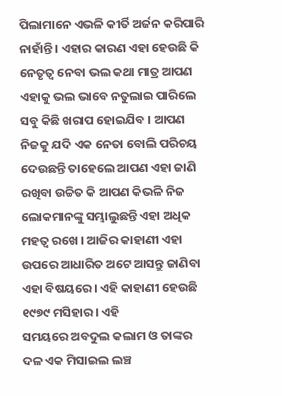ପିଲାମାନେ ଏଭଳି କୀର୍ତି ଅର୍ଜନ କରିପାରି ନାହାଁନ୍ତି । ଏହାର କାରଣ ଏହା ହେଉଛି କି ନେତୃତ୍ଵ ନେବା ଭଲ କଥା ମାତ୍ର ଆପଣ ଏହାକୁ ଭଲ ଭାବେ ନତୁଲାଇ ପାରିଲେ ସବୁ କିଛି ଖରାପ ହୋଇଯିବ । ଆପଣ ନିଜକୁ ଯଦି ଏକ ନେତା ବୋଲି ପରିଚୟ ଦେଉଛନ୍ତି ତାହେଲେ ଆପଣ ଏହା ଜାଣି ରଖିବା ଉଚ୍ଚିତ କି ଆପଣ କିଭଳି ନିଜ ଲୋକମାନଙ୍କୁ ସମ୍ଭାଲୁଛନ୍ତି ଏହା ଅଧିକ ମହତ୍ଵ ରଖେ । ଆଜିର କାହାଣୀ ଏହା ଉପରେ ଆଧାରିତ ଅଟେ ଆସନ୍ତୁ ଜାଣିବା ଏହା ବିଷୟରେ । ଏହି କାହାଣୀ ହେଉଛି ୧୯୭୯ ମସିହାର । ଏହି
ସମୟରେ ଅବଦୁଲ କଲାମ ଓ ତାଙ୍କର ଦଳ ଏକ ମିସାଇଲ ଲଞ୍ଚ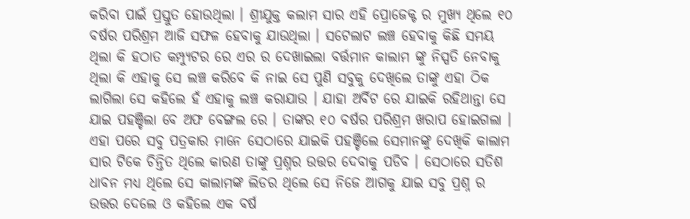କରିବା ପାଇଁ ପ୍ରସ୍ତୁତ ହୋଉଥିଲା । ଶ୍ରୀଯୁକ୍ତ କଲାମ ସାର ଏହି ପ୍ରୋଜେକ୍ଟ ର ମୁଖ୍ୟ ଥିଲେ ୧୦ ବର୍ଷର ପରିଶ୍ରମ ଆଜି ସଫଳ ହେବାକୁ ଯାଉଥିଲା । ସଟେଲାଟ ଲଞ୍ଚ ହେବାକୁ କିଛି ସମୟ ଥିଲା କି ହଠାତ କମ୍ପ୍ୟୁଟର ରେ ଏର ର ଦେଖାଇଲା ବର୍ତ୍ତମାନ କାଲାମ ଙ୍କୁ ନିସ୍ପତି ନେବାକୁ ଥିଲା କି ଏହାକୁ ସେ ଲଞ୍ଚ କରିବେ କି ନାଇ ସେ ପୁଣି ସବୁକୁ ଦେଖିଲେ ତାଙ୍କୁ ଏହା ଠିକ ଲାଗିଲା ସେ କହିଲେ ହଁ ଏହାକୁ ଲଞ୍ଚ କରାଯାଉ । ଯାହା ଅର୍ବିଟ ରେ ଯାଇକି ରହିଥାନ୍ତା ସେ ଯାଇ ପହଞ୍ଚିଲା ବେ ଅଫ ବେଙ୍ଗଲ ରେ । ତାଙ୍କର ୧୦ ବର୍ଷର ପରିଶ୍ରମ ଖରାପ ହୋଇଗଲା ।
ଏହା ପରେ ସବୁ ପତ୍ରକାର ମାନେ ସେଠାରେ ଯାଇକି ପହଞ୍ଚିଲେ ସେମାନଙ୍କୁ ଦେଖିକି କାଲାମ ସାର ଟିକେ ଚିନ୍ତିତ ଥିଲେ କାରଣ ତାଙ୍କୁ ପ୍ରଶ୍ନର ଉତ୍ତର ଦେବାକୁ ପଡିବ । ସେଠାରେ ସତିଶ ଧାବନ ମଧ୍ୟ ଥିଲେ ସେ କାଲାମଙ୍କ ଲିଡର ଥିଲେ ସେ ନିଜେ ଆଗକୁ ଯାଇ ସବୁ ପ୍ରଶ୍ନ ର ଉତ୍ତର ଦେଲେ ଓ କହିଲେ ଏକ ବର୍ଷ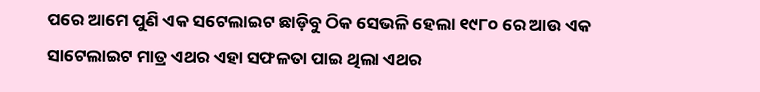ପରେ ଆମେ ପୁଣି ଏକ ସଟେଲାଇଟ ଛାଡ଼ିବୁ ଠିକ ସେଭଳି ହେଲା ୧୯୮୦ ରେ ଆଉ ଏକ ସାଟେଲାଇଟ ମାତ୍ର ଏଥର ଏହା ସଫଳତା ପାଇ ଥିଲା ଏଥର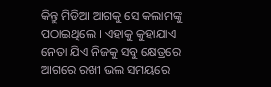କିନ୍ତୁ ମିଡିଆ ଆଗକୁ ସେ କଲାମଙ୍କୁ ପଠାଇଥିଲେ । ଏହାକୁ କୁହାଯାଏ ନେତା ଯିଏ ନିଜକୁ ସବୁ କ୍ଷେତ୍ରରେ ଆଗରେ ରଖୀ ଭଲ ସମୟରେ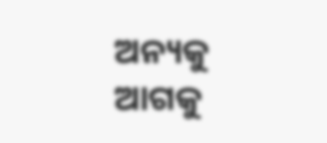ଅନ୍ୟକୁ ଆଗକୁ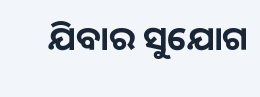ଯିବାର ସୁଯୋଗ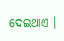ଦେଇଥାଏ ।